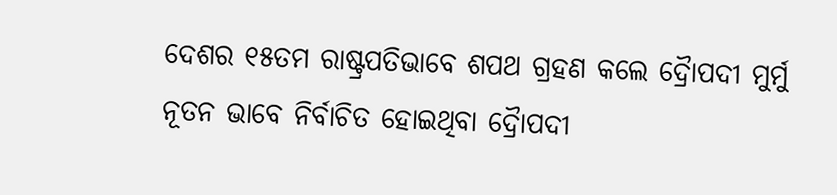ଦେଶର ୧୫ତମ ରାଷ୍ଟ୍ରପତିଭାବେ ଶପଥ ଗ୍ରହଣ କଲେ ଦ୍ରୈାପଦୀ ମୁର୍ମୁ
ନୂତନ ଭାବେ ନିର୍ବାଚିତ ହୋଇଥିବା ଦ୍ରୈାପଦୀ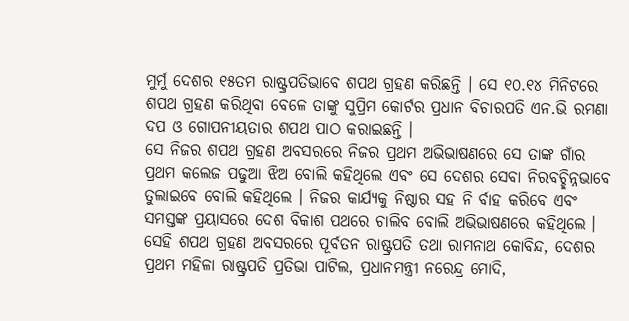ମୁର୍ମୁ ଦେଶର ୧୫ତମ ରାଷ୍ଟ୍ରପତିଭାବେ ଶପଥ ଗ୍ରହଣ କରିଛନ୍ତି । ସେ ୧୦.୧୪ ମିନିଟରେ ଶପଥ ଗ୍ରହଣ କରିଥିବା ବେଳେ ତାଙ୍କୁ ସୁପ୍ରିମ କୋର୍ଟର ପ୍ରଧାନ ବିଚାରପତି ଏନ.ଭି ରମଣା ଦପ ଓ ଗୋପନୀୟତାର ଶପଥ ପାଠ କରାଇଛନ୍ତି ।
ସେ ନିଜର ଶପଥ ଗ୍ରହଣ ଅବସରରେ ନିଜର ପ୍ରଥମ ଅଭିଭାଷଣରେ ସେ ତାଙ୍କ ଗାଁର ପ୍ରଥମ କଲେଜ ପଢୁଆ ଝିଅ ବୋଲି କହିଥିଲେ ଏବଂ ସେ ଦେଶର ସେବା ନିରବଚ୍ଛିନ୍ନଭାବେ ତୁଲାଇବେ ବୋଲି କହିଥିଲେ । ନିଜର କାର୍ଯ୍ୟକୁ ନିଷ୍ଠାର ସହ ନି ର୍ବାହ କରିବେ ଏବଂ ସମସ୍ତଙ୍କ ପ୍ରୟାସରେ ଦେଶ ବିକାଶ ପଥରେ ଚାଲିବ ବୋଲି ଅଭିଭାଷଣରେ କହିଥିଲେ ।
ସେହି ଶପଥ ଗ୍ରହଣ ଅବସରରେ ପୂର୍ବତନ ରାଷ୍ଟ୍ରପତି ତଥା ରାମନାଥ କୋବିନ୍ଦ, ଦେଶର ପ୍ରଥମ ମହିଳା ରାଷ୍ଟ୍ରପତି ପ୍ରତିଭା ପାଟିଲ, ପ୍ରଧାନମନ୍ତ୍ରୀ ନରେନ୍ଦ୍ର ମୋଦି,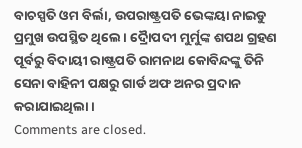ବାଚସ୍ପତି ଓମ ବିର୍ଲା, ଉପରାଷ୍ଟ୍ରପତି ଭେଙ୍କୟା ନାଇଡୁ ପ୍ରମୁଖ ଉପସ୍ଥିତ ଥିଲେ । ଦ୍ରୈାପଦୀ ମୁର୍ମୁଙ୍କ ଶପଥ ଗ୍ରହଣ ପୂର୍ବରୁ ବିଦାୟୀ ରାଷ୍ଟ୍ରପତି ରାମନାଥ କୋବିନ୍ଦଙ୍କୁ ତିନି ସେନା ବାହିନୀ ପକ୍ଷରୁ ଗାର୍ଡ ଅଫ ଅନର ପ୍ରଦାନ କରାଯାଇଥିଲା ।
Comments are closed.